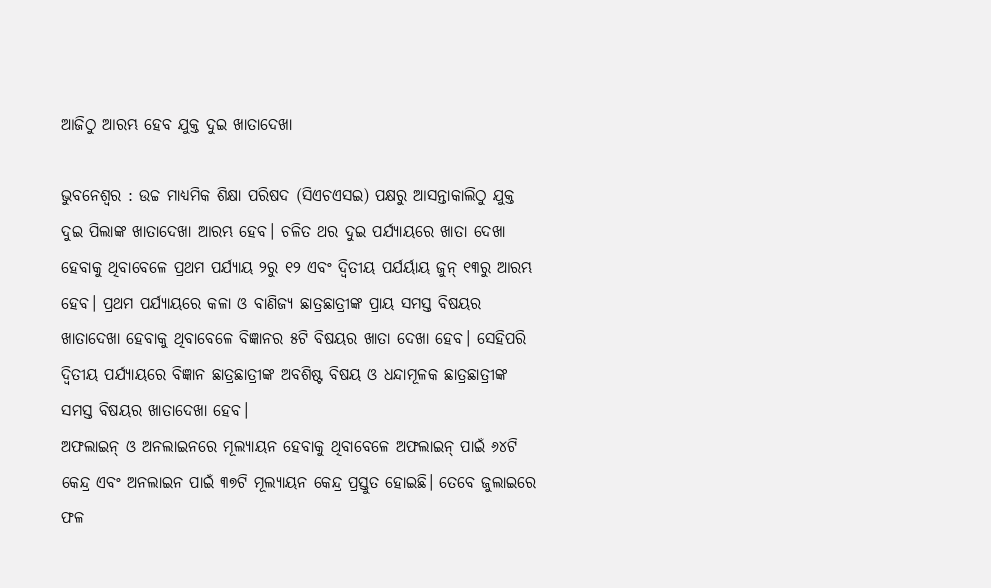ଆଜିଠୁ ଆରମ୍ଭ ହେବ ଯୁକ୍ତ ଦୁଇ ଖାତାଦେଖା

ଭୁବନେଶ୍ୱର : ଉଚ୍ଚ ମାଧ୍ୟମିକ ଶିକ୍ଷା ପରିଷଦ (ସିଏଚଏସଇ) ପକ୍ଷରୁ ଆସନ୍ତାକାଲିଠୁ ଯୁକ୍ତ ଦୁଇ ପିଲାଙ୍କ ଖାତାଦେଖା ଆରମ୍ଭ ହେବ। ଚଳିତ ଥର ଦୁଇ ପର୍ଯ୍ୟାୟରେ ଖାତା ଦେଖା ହେବାକୁ ଥିବାବେଳେ ପ୍ରଥମ ପର୍ଯ୍ୟାୟ ୨ରୁ ୧୨ ଏବଂ ଦ୍ୱିତୀୟ ପର୍ଯର୍ୟାୟ ଜୁନ୍ ୧୩ରୁ ଆରମ୍ଭ ହେବ। ପ୍ରଥମ ପର୍ଯ୍ୟାୟରେ କଳା ଓ ବାଣିଜ୍ୟ ଛାତ୍ରଛାତ୍ରୀଙ୍କ ପ୍ରାୟ ସମସ୍ତ ବିଷୟର ଖାତାଦେଖା ହେବାକୁ ଥିବାବେଳେ ବିଜ୍ଞାନର ୫ଟି ବିଷୟର ଖାତା ଦେଖା ହେବ। ସେହିପରି ଦ୍ୱିତୀୟ ପର୍ଯ୍ୟାୟରେ ବିଜ୍ଞାନ ଛାତ୍ରଛାତ୍ରୀଙ୍କ ଅବଶିଷ୍ଟ ବିଷୟ ଓ ଧନ୍ଦାମୂଳକ ଛାତ୍ରଛାତ୍ରୀଙ୍କ ସମସ୍ତ ବିଷୟର ଖାତାଦେଖା ହେବ।
ଅଫଲାଇନ୍ ଓ ଅନଲାଇନରେ ମୂଲ୍ୟାୟନ ହେବାକୁ ଥିବାବେଳେ ଅଫଲାଇନ୍ ପାଇଁ ୬୪ଟି କେନ୍ଦ୍ର ଏବଂ ଅନଲାଇନ ପାଇଁ ୩୭ଟି ମୂଲ୍ୟାୟନ କେନ୍ଦ୍ର ପ୍ରସ୍ତୁତ ହୋଇଛି। ତେବେ ଜୁଲାଇରେ ଫଳ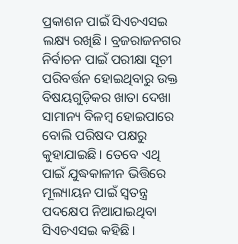ପ୍ରକାଶନ ପାଇଁ ସିଏଚଏସଇ ଲକ୍ଷ୍ୟ ରଖିଛି। ବ୍ରଜରାଜନଗର ନିର୍ବାଚନ ପାଇଁ ପରୀକ୍ଷା ସୂଚୀ ପରିବର୍ତ୍ତନ ହୋଇଥିବାରୁ ଉକ୍ତ ବିଷୟଗୁଡ଼ିକର ଖାତା ଦେଖା ସାମାନ୍ୟ ବିଳମ୍ବ ହୋଇପାରେ ବୋଲି ପରିଷଦ ପକ୍ଷରୁ କୁହାଯାଇଛି। ତେବେ ଏଥି ପାଇଁ ଯୁଦ୍ଧକାଳୀନ ଭିତ୍ତିରେ ମୂଲ୍ୟାୟନ ପାଇଁ ସ୍ୱତନ୍ତ୍ର ପଦକ୍ଷେପ ନିଆଯାଇଥିବା ସିଏଚଏସଇ କହିଛି।